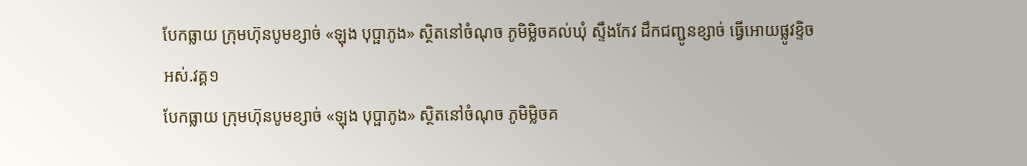បែកធ្លាយ ក្រុមហ៊ុនបូមខ្សាច់ «ឡុង បុប្ផាភូង» ស្ថិតនៅចំណុច ភូមិម្លិចគល់ឃុំ ស្ទឹងកែវ ដឹកជញ្ជូនខ្សាច់ ធ្វើអោយផ្លូវខ្ទិចអស់.វគ្គ១
បែកធ្លាយ ក្រុមហ៊ុនបូមខ្សាច់ «ឡុង បុប្ផាភូង» ស្ថិតនៅចំណុច ភូមិម្លិចគ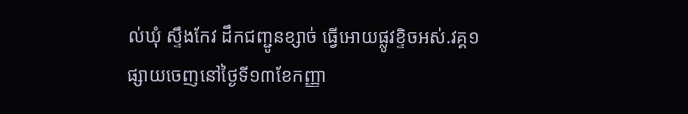ល់ឃុំ ស្ទឹងកែវ ដឹកជញ្ជូនខ្សាច់ ធ្វើអោយផ្លូវខ្ទិចអស់.វគ្គ១
ផ្សាយចេញនៅថ្ងៃទី១៣ខែកញ្ញា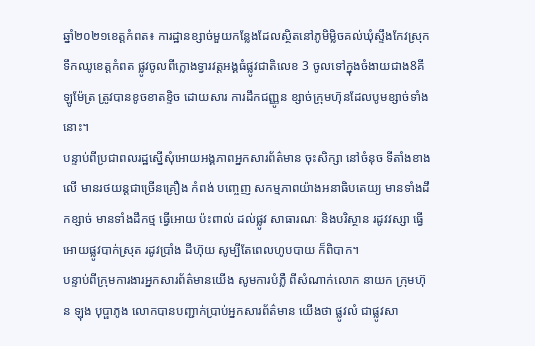ឆ្នាំ២០២១ខេត្តកំពត៖ ការដ្ឋានខ្សាច់មួយកន្លែងដែលស្ថិតនៅភូមិម្លិចគល់ឃុំស្ទឹងកែវស្រុកទឹកឈូខេត្តកំពត ផ្លូវចូលពីក្លោងទ្វារវត្តអង្គធំផ្លូវជាតិលេខ 3 ចូលទៅក្នុងចំងាយជាង8គីឡូម៉ែត្រ ត្រូវបានខូចខាតខ្ទិច ដោយសារ ការដឹកជញ្ញូន ខ្សាច់ក្រុមហ៑ុនដែលបូមខ្សាច់ទាំងនោះ។
បន្ទាប់ពីប្រជាពលរដ្ឋស្នើសុំអោយអង្គភាពអ្នកសារព័ត៌មាន ចុះសិក្សា នៅចំនុច ទីតាំងខាងលើ មានរថយន្តជាច្រើនគ្រឿង កំពង់ បញ្ចេញ សកម្មភាពយ៉ាងអនាធិបតេយ្យ មានទាំងដឹកខ្សាច់ មានទាំងដឹកថ្ម ធ្វើអោយ ប៉ះពាល់ ដល់ផ្លូវ សាធារណៈ និងបរិស្ថាន រដូវវស្សា ធ្វើអោយផ្លូវបាក់ស្រុត រដូវប្រាំង ដីហ៊ុយ សូម្បីតែពេលហូបបាយ ក៏ពិបាក។
បន្ទាប់ពីក្រុមការងារអ្នកសារព័ត៌មានយើង សូមការបំភ្លឺ ពីសំណាក់លោក នាយក ក្រុមហ៊ុន ឡុង បុប្ផាភូង លោកបានបញ្ជាក់ប្រាប់អ្នកសារព័ត៌មាន យើងថា ផ្លូវលំ ជាផ្លូវសា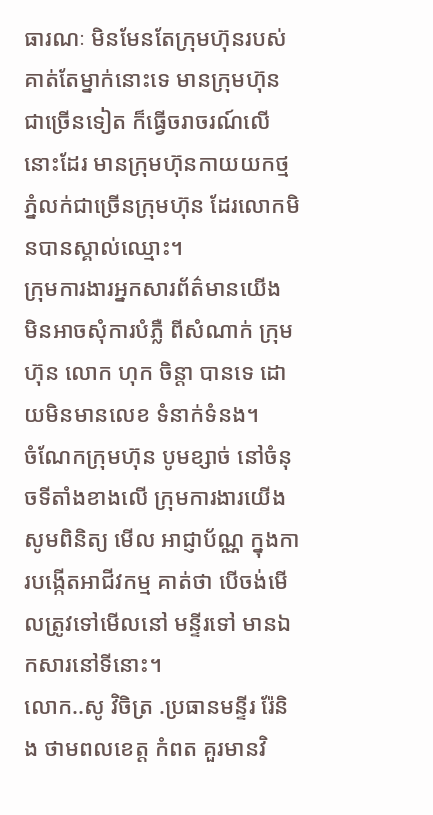ធារណៈ មិនមែនតែក្រុមហ៊ុនរបស់គាត់តែម្នាក់នោះទេ មានក្រុមហ៊ុនជាច្រើនទៀត ក៏ធ្វើចរាចរណ៍លើនោះដែរ មានក្រុមហ៊ុនកាយយកថ្មភ្នំលក់ជាច្រើនក្រុមហ៊ុន ដែរលោកមិនបានស្គាល់ឈ្មោះ។
ក្រុមការងារអ្នកសារព័ត៌មានយើង មិនអាចសុំការបំភ្លឺ ពីសំណាក់ ក្រុមហ៊ុន លោក ហុក ចិន្តា បានទេ ដោយមិនមានលេខ ទំនាក់ទំនង។
ចំណែកក្រុមហ៊ុន បូមខ្សាច់ នៅចំនុចទីតាំងខាងលើ ក្រុមការងារយើង សូមពិនិត្យ មើល អាជ្ញាប័ណ្ណ ក្នុងការបង្កើតអាជីវកម្ម គាត់ថា បើចង់មើលត្រូវទៅមើលនៅ មន្ទីរទៅ មានឯកសារនៅទីនោះ។
លោក..សូ វិចិត្រ .ប្រធានមន្ទីរ រ៉ែនិង ថាមពលខេត្ត កំពត គួរមានវិ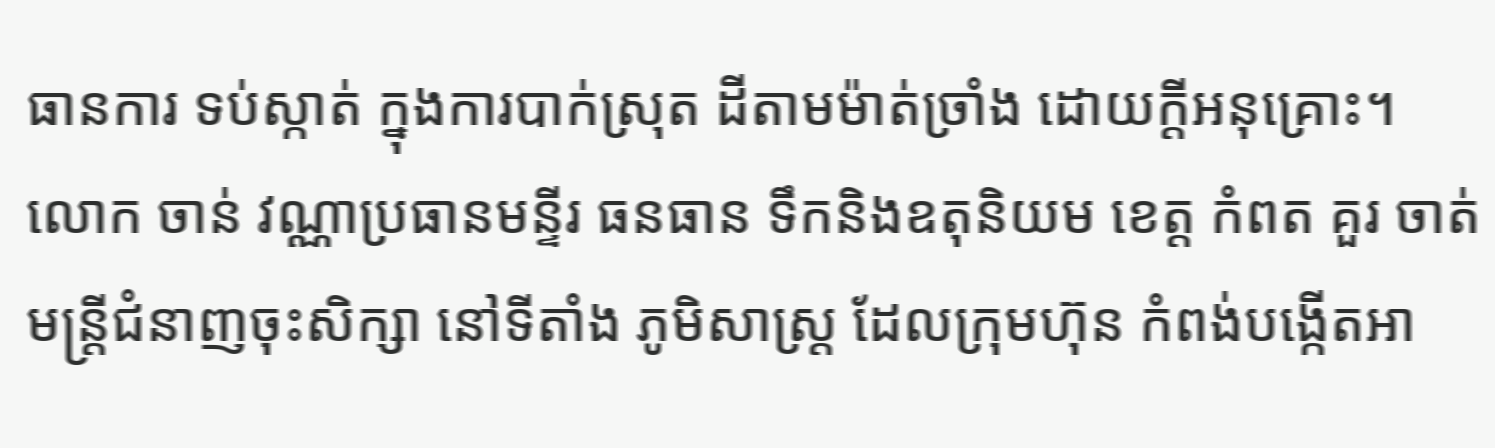ធានការ ទប់ស្កាត់ ក្នុងការបាក់ស្រុត ដីតាមម៉ាត់ច្រាំង ដោយក្តីអនុគ្រោះ។
លោក ចាន់ វណ្ណាប្រធានមន្ទីរ ធនធាន ទឹកនិងឧតុនិយម ខេត្ត កំពត គួរ ចាត់មន្ត្រីជំនាញចុះសិក្សា នៅទីតាំង ភូមិសាស្ត្រ ដែលក្រុមហ៊ុន កំពង់បង្កើតអា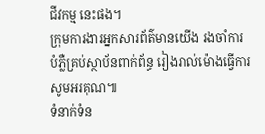ជីវកម្ម នេះផង។
ក្រុមការងារអ្នកសារព័ត៌មានយើង រងចាំការបំភ្លឺគ្រប់ស្ថាប័នពាក់ព័ន្ធ រៀងរាល់ម៉ោងធ្វើការ សូមអរគុណ៕
ទំនាក់ទំន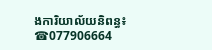ងការិយាល័យនិពន្ធ៖
☎077906664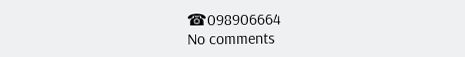☎098906664
No comments